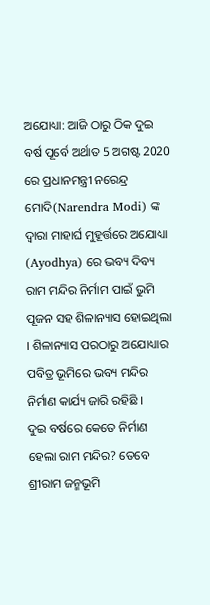ଅଯୋଧ୍ୟା: ଆଜି ଠାରୁ ଠିକ ଦୁଇ ବର୍ଷ ପୂର୍ବେ ଅର୍ଥାତ 5 ଅଗଷ୍ଟ 2020 ରେ ପ୍ରଧାନମନ୍ତ୍ରୀ ନରେନ୍ଦ୍ର ମୋଦି(Narendra Modi) ଙ୍କ ଦ୍ବାରା ମାହାର୍ଘ ମୁହୂର୍ତ୍ତରେ ଅଯୋଧ୍ୟା (Ayodhya) ରେ ଭବ୍ୟ ଦିବ୍ୟ ରାମ ମନ୍ଦିର ନିର୍ମାମ ପାଇଁ ଭୁମି ପୂଜନ ସହ ଶିଳାନ୍ୟାସ ହୋଇଥିଲା । ଶିଳାନ୍ୟାସ ପରଠାରୁ ଅଯୋଧ୍ୟାର ପବିତ୍ର ଭୂମିରେ ଭବ୍ୟ ମନ୍ଦିର ନିର୍ମାଣ କାର୍ଯ୍ୟ ଜାରି ରହିଛି ।
ଦୁଇ ବର୍ଷରେ କେତେ ନିର୍ମାଣ ହେଲା ରାମ ମନ୍ଦିର? ତେବେ ଶ୍ରୀରାମ ଜନ୍ମଭୂମି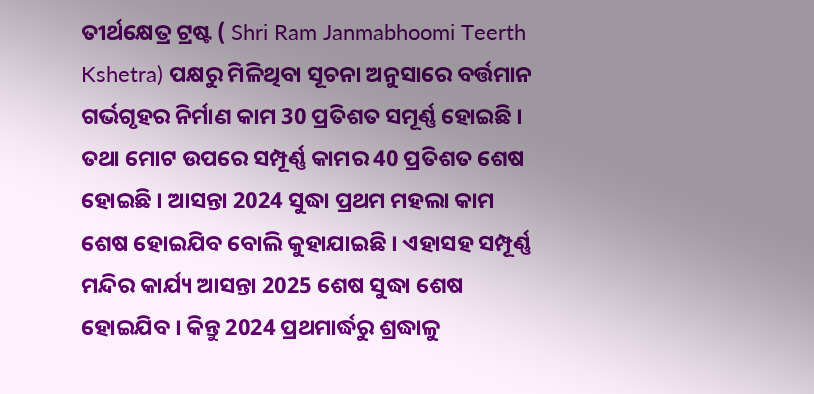ତୀର୍ଥକ୍ଷେତ୍ର ଟ୍ରଷ୍ଟ ( Shri Ram Janmabhoomi Teerth Kshetra) ପକ୍ଷରୁ ମିଳିଥିବା ସୂଚନା ଅନୁସାରେ ବର୍ତ୍ତମାନ ଗର୍ଭଗୃହର ନିର୍ମାଣ କାମ 30 ପ୍ରତିଶତ ସମୂର୍ଣ୍ଣ ହୋଇଛି । ତଥା ମୋଟ ଉପରେ ସମ୍ପୂର୍ଣ୍ଣ କାମର 40 ପ୍ରତିଶତ ଶେଷ ହୋଇଛି । ଆସନ୍ତା 2024 ସୁଦ୍ଧା ପ୍ରଥମ ମହଲା କାମ ଶେଷ ହୋଇଯିବ ବୋଲି କୁହାଯାଇଛି । ଏହାସହ ସମ୍ପୂର୍ଣ୍ଣ ମନ୍ଦିର କାର୍ଯ୍ୟ ଆସନ୍ତା 2025 ଶେଷ ସୁଦ୍ଧା ଶେଷ ହୋଇଯିବ । କିନ୍ତୁ 2024 ପ୍ରଥମାର୍ଦ୍ଧରୁ ଶ୍ରଦ୍ଧାଳୁ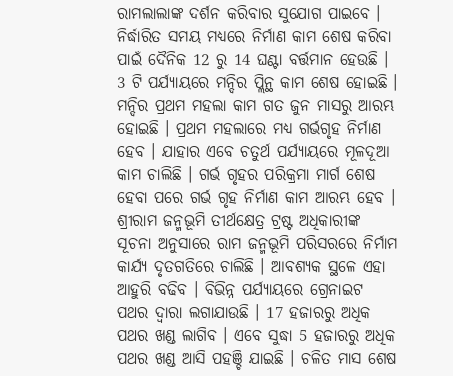ରାମଲାଲାଙ୍କ ଦର୍ଶନ କରିବାର ସୁଯୋଗ ପାଇବେ ।
ନିର୍ଦ୍ଧାରିତ ସମୟ ମଧ୍ୟରେ ନିର୍ମାଣ କାମ ଶେଷ କରିବା ପାଇଁ ଦୈନିକ 12 ରୁ 14 ଘଣ୍ଟା ବର୍ତ୍ତମାନ ହେଉଛି । 3 ଟି ପର୍ଯ୍ୟାୟରେ ମନ୍ଦିର ପ୍ଲିନ୍ଥ କାମ ଶେଷ ହୋଇଛି । ମନ୍ଦିର ପ୍ରଥମ ମହଲା କାମ ଗତ ଜୁନ ମାସରୁ ଆରମ୍ଭ ହୋଇଛି । ପ୍ରଥମ ମହଲାରେ ମଧ୍ୟ ଗର୍ଭଗୃହ ନିର୍ମାଣ ହେବ । ଯାହାର ଏବେ ଚତୁର୍ଥ ପର୍ଯ୍ୟାୟରେ ମୂଳଦୂଆ କାମ ଚାଲିଛି । ଗର୍ଭ ଗୃହର ପରିକ୍ରମା ମାର୍ଗ ଶେଷ ହେବା ପରେ ଗର୍ଭ ଗୃହ ନିର୍ମାଣ କାମ ଆରମ୍ଭ ହେବ ।
ଶ୍ରୀରାମ ଜନ୍ମଭୂମି ତୀର୍ଥକ୍ଷେତ୍ର ଟ୍ରଷ୍ଟ ଅଧିକାରୀଙ୍କ ସୂଚନା ଅନୁସାରେ ରାମ ଜନ୍ମଭୂମି ପରିସରରେ ନିର୍ମାମ କାର୍ଯ୍ୟ ଦୃତଗତିରେ ଚାଲିଛି । ଆବଶ୍ୟକ ସ୍ଥଳେ ଏହା ଆହୁରି ବଢିବ । ବିଭିନ୍ନ ପର୍ଯ୍ୟାୟରେ ଗ୍ରେନାଇଟ ପଥର ଦ୍ବାରା ଲଗାଯାଉଛି । 17 ହଜାରରୁ ଅଧିକ ପଥର ଖଣ୍ଡ ଲାଗିବ । ଏବେ ସୁଦ୍ଧା 5 ହଜାରରୁ ଅଧିକ ପଥର ଖଣ୍ଡ ଆସି ପହଞ୍ଚି ଯାଇଛି । ଚଳିତ ମାସ ଶେଷ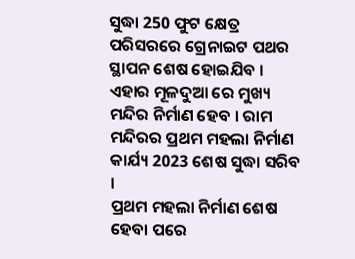ସୁଦ୍ଧା 250 ଫୁଟ କ୍ଷେତ୍ର ପରିସରରେ ଗ୍ରେନାଇଟ ପଥର ସ୍ଥାପନ ଶେଷ ହୋଇଯିବ । ଏହାର ମୂଳଦୁଆ ରେ ମୁଖ୍ୟ ମନ୍ଦିର ନିର୍ମାଣ ହେବ । ରାମ ମନ୍ଦିରର ପ୍ରଥମ ମହଲା ନିର୍ମାଣ କାର୍ଯ୍ୟ 2023 ଶେଷ ସୁଦ୍ଧା ସରିବ ।
ପ୍ରଥମ ମହଲା ନିର୍ମାଣ ଶେଷ ହେବା ପରେ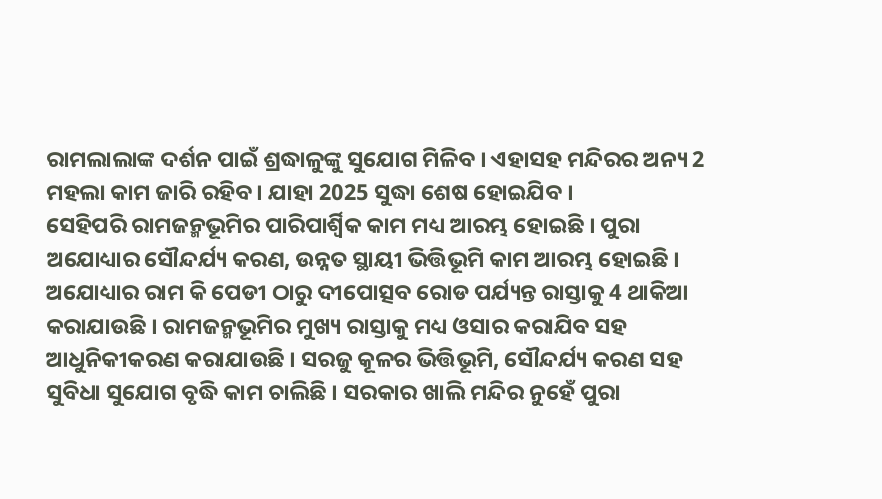ରାମଲାଲାଙ୍କ ଦର୍ଶନ ପାଇଁ ଶ୍ରଦ୍ଧାଳୁଙ୍କୁ ସୁଯୋଗ ମିଳିବ । ଏହାସହ ମନ୍ଦିରର ଅନ୍ୟ 2 ମହଲା କାମ ଜାରି ରହିବ । ଯାହା 2025 ସୁଦ୍ଧା ଶେଷ ହୋଇଯିବ ।
ସେହିପରି ରାମଜନ୍ମଭୂମିର ପାରିପାର୍ଶ୍ବିକ କାମ ମଧ୍ୟ ଆରମ୍ଭ ହୋଇଛି । ପୁରା ଅଯୋଧ୍ୟାର ସୌନ୍ଦର୍ଯ୍ୟ କରଣ, ଉନ୍ନତ ସ୍ଥାୟୀ ଭିତ୍ତିଭୂମି କାମ ଆରମ୍ଭ ହୋଇଛି । ଅଯୋଧ୍ୟାର ରାମ କି ପେଡୀ ଠାରୁ ଦୀପୋତ୍ସବ ରୋଡ ପର୍ଯ୍ୟନ୍ତ ରାସ୍ତାକୁ 4 ଥାକିଆ କରାଯାଉଛି । ରାମଜନ୍ମଭୂମିର ମୁଖ୍ୟ ରାସ୍ତାକୁ ମଧ୍ୟ ଓସାର କରାଯିବ ସହ ଆଧୁନିକୀକରଣ କରାଯାଉଛି । ସରଜୁ କୂଳର ଭିତ୍ତିଭୂମି, ସୌନ୍ଦର୍ଯ୍ୟ କରଣ ସହ ସୁବିଧା ସୁଯୋଗ ବୃଦ୍ଧି କାମ ଚାଲିଛି । ସରକାର ଖାଲି ମନ୍ଦିର ନୁହେଁ ପୁରା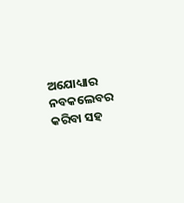ଅଯୋଧ୍ୟାର ନବକଲେବର କରିବା ସହ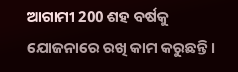ଆଗାମୀ 200 ଶହ ବର୍ଷକୁ ଯୋଜନାରେ ରଖି କାମ କରୁଛନ୍ତି ।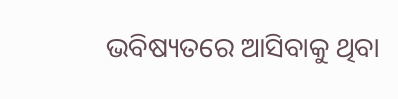ଭବିଷ୍ୟତରେ ଆସିବାକୁ ଥିବା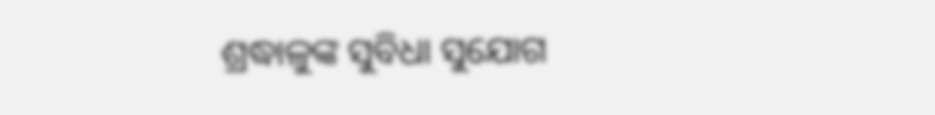ଶ୍ରଦ୍ଧାଳୁଙ୍କ ସୁବିଧା ସୁଯୋଗ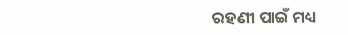ରହଣୀ ପାଇଁ ମଧ୍ୟ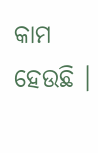କାମ ହେଉଛି ।